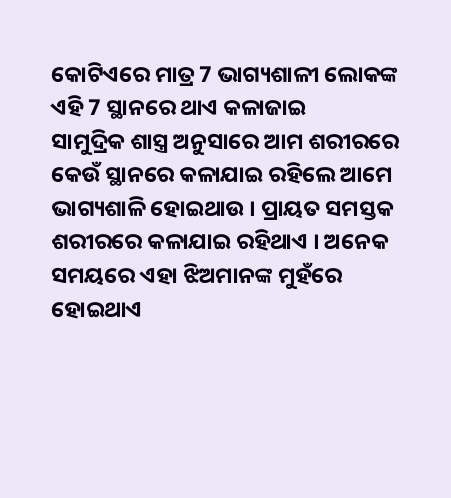କୋଟିଏରେ ମାତ୍ର 7 ଭାଗ୍ୟଶାଳୀ ଲୋକଙ୍କ ଏହି 7 ସ୍ଥାନରେ ଥାଏ କଳାଜାଇ
ସାମୁଦ୍ରିକ ଶାସ୍ତ୍ର ଅନୁସାରେ ଆମ ଶରୀରରେ କେଉଁ ସ୍ଥାନରେ କଳାଯାଇ ରହିଲେ ଆମେ ଭାଗ୍ୟଶାଳି ହୋଇଥାଉ । ପ୍ରାୟତ ସମସ୍ତକ ଶରୀରରେ କଳାଯାଇ ରହିଥାଏ । ଅନେକ ସମୟରେ ଏହା ଝିଅମାନଙ୍କ ମୁହଁରେ ହୋଇଥାଏ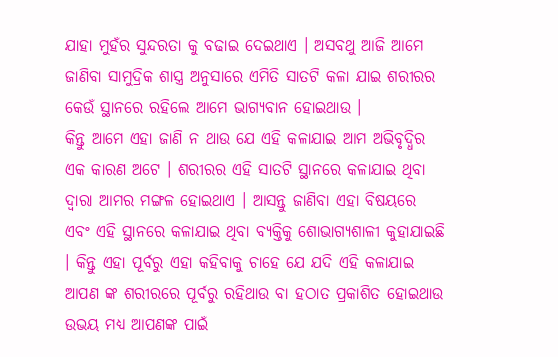ଯାହା ମୁହଁର ସୁନ୍ଦରତା କୁ ବଢାଇ ଦେଇଥାଏ । ଅସବଥୁ ଆଜି ଆମେ ଜାଣିବା ସାମୁଦ୍ରିକ ଶାସ୍ତ୍ର ଅନୁସାରେ ଏମିତି ସାତଟି କଳା ଯାଇ ଶରୀରର କେଉଁ ସ୍ଥାନରେ ରହିଲେ ଆମେ ଭାଗ୍ୟବାନ ହୋଇଥାଉ ।
କିନ୍ତୁ ଆମେ ଏହା ଜାଣି ନ ଥାଉ ଯେ ଏହି କଳାଯାଇ ଆମ ଅଭିବୃଦ୍ଧିର ଏକ କାରଣ ଅଟେ । ଶରୀରର ଏହି ସାତଟି ସ୍ଥାନରେ କଳାଯାଇ ଥିବା ଦ୍ଵାରା ଆମର ମଙ୍ଗଳ ହୋଇଥାଏ । ଆସନ୍ତୁ ଜାଣିବା ଏହା ବିଷୟରେ ଏବଂ ଏହି ସ୍ଥାନରେ କଳାଯାଇ ଥିବା ବ୍ୟକ୍ତିକୁ ଶୋଭାଗ୍ୟଶାଳୀ କୁହାଯାଇଛି । କିନ୍ତୁ ଏହା ପୂର୍ବରୁ ଏହା କହିବାକୁ ଚାହେ ଯେ ଯଦି ଏହି କଳାଯାଇ ଆପଣ ଙ୍କ ଶରୀରରେ ପୂର୍ବରୁ ରହିଥାଉ ବା ହଠାତ ପ୍ରକାଶିତ ହୋଇଥାଉ ଉଭୟ ମଧ୍ୟ ଆପଣଙ୍କ ପାଇଁ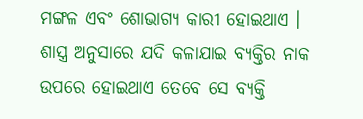ମଙ୍ଗଳ ଏବଂ ଶୋଭାଗ୍ୟ କାରୀ ହୋଇଥାଏ ।
ଶାସ୍ତ୍ର ଅନୁସାରେ ଯଦି କଳାଯାଇ ବ୍ୟକ୍ତିର ନାକ ଉପରେ ହୋଇଥାଏ ତେବେ ସେ ବ୍ୟକ୍ତି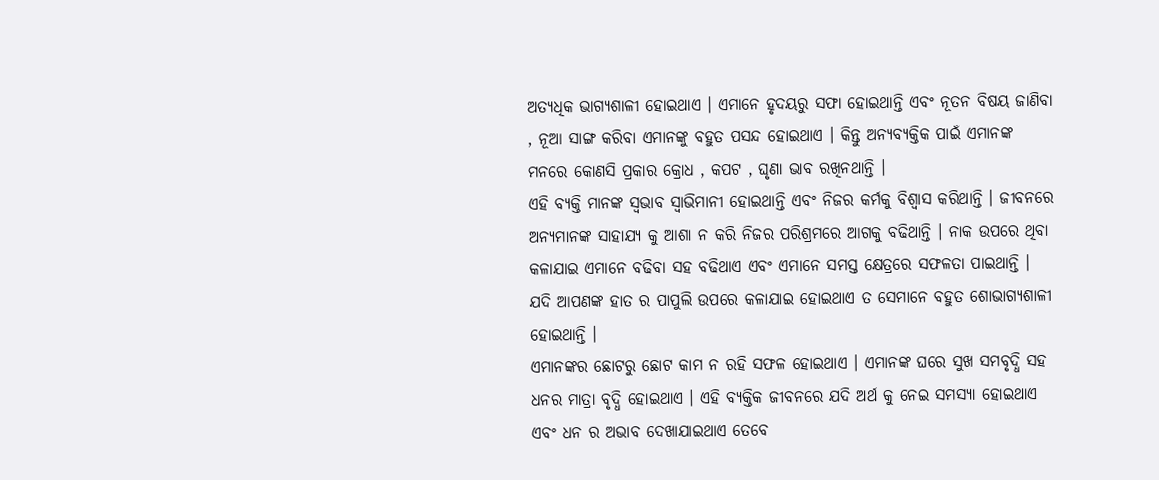ଅତ୍ୟଧିକ ଭାଗ୍ୟଶାଳୀ ହୋଇଥାଏ । ଏମାନେ ହୃଦୟରୁ ସଫା ହୋଇଥାନ୍ତି ଏବଂ ନୂତନ ବିଷୟ ଜାଣିବା , ନୂଆ ସାଙ୍ଗ କରିବା ଏମାନଙ୍କୁ ବହୁତ ପସନ୍ଦ ହୋଇଥାଏ । କିନ୍ତୁ ଅନ୍ୟବ୍ୟକ୍ତିକ ପାଇଁ ଏମାନଙ୍କ ମନରେ କୋଣସି ପ୍ରକାର କ୍ରୋଧ , କପଟ , ଘୃଣା ଭାବ ରଖିନଥାନ୍ତି ।
ଏହି ବ୍ୟକ୍ତି ମାନଙ୍କ ସ୍ଵଭାବ ସ୍ବାଭିମାନୀ ହୋଇଥାନ୍ତି ଏବଂ ନିଜର କର୍ମକୁ ବିଶ୍ଵାସ କରିଥାନ୍ତି । ଜୀବନରେ ଅନ୍ୟମାନଙ୍କ ସାହାଯ୍ୟ କୁ ଆଶା ନ କରି ନିଜର ପରିଶ୍ରମରେ ଆଗକୁ ବଢିଥାନ୍ତି । ନାକ ଉପରେ ଥିବା କଳାଯାଇ ଏମାନେ ବଢିବା ସହ ବଢିଥାଏ ଏବଂ ଏମାନେ ସମସ୍ତ କ୍ଷେତ୍ରରେ ସଫଳତା ପାଇଥାନ୍ତି । ଯଦି ଆପଣଙ୍କ ହାତ ର ପାପୁଲି ଉପରେ କଳାଯାଇ ହୋଇଥାଏ ତ ସେମାନେ ବହୁତ ଶୋଭାଗ୍ୟଶାଳୀ ହୋଇଥାନ୍ତି ।
ଏମାନଙ୍କର ଛୋଟରୁ ଛୋଟ କାମ ନ ରହି ସଫଳ ହୋଇଥାଏ । ଏମାନଙ୍କ ଘରେ ସୁଖ ସମବୃଦ୍ଧି ସହ ଧନର ମାତ୍ରା ବୃଦ୍ଧି ହୋଇଥାଏ । ଏହି ବ୍ୟକ୍ତିକ ଜୀବନରେ ଯଦି ଅର୍ଥ କୁ ନେଇ ସମସ୍ୟା ହୋଇଥାଏ ଏବଂ ଧନ ର ଅଭାବ ଦେଖାଯାଇଥାଏ ତେବେ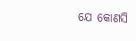ଯେ କୋଣସି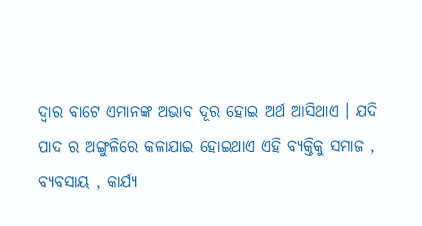ଦ୍ଵାର ବାଟେ ଏମାନଙ୍କ ଅଭାବ ଦୂର ହୋଇ ଅର୍ଥ ଆସିଥାଏ । ଯଦି ପାଦ ର ଅଙ୍ଗୁଳିରେ କଳାଯାଇ ହୋଇଥାଏ ଏହି ବ୍ୟକ୍ତିକୁ ସମାଜ , ବ୍ୟବସାୟ , କାର୍ଯ୍ୟ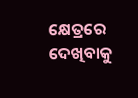କ୍ଷେତ୍ରରେ ଦେଖିବାକୁ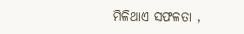ମିଳିଥାଏ ସଫଳତା ,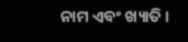ନାମ ଏବଂ ଖ୍ୟାତି ।